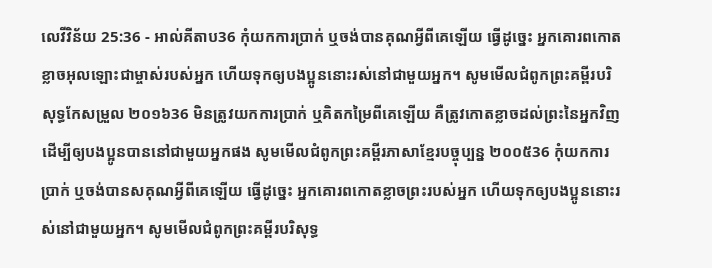លេវីវិន័យ 25:36 - អាល់គីតាប36 កុំយកការប្រាក់ ឬចង់បានគុណអ្វីពីគេឡើយ ធ្វើដូច្នេះ អ្នកគោរពកោតខ្លាចអុលឡោះជាម្ចាស់របស់អ្នក ហើយទុកឲ្យបងប្អូននោះរស់នៅជាមួយអ្នក។ សូមមើលជំពូកព្រះគម្ពីរបរិសុទ្ធកែសម្រួល ២០១៦36 មិនត្រូវយកការប្រាក់ ឬគិតកម្រៃពីគេឡើយ គឺត្រូវកោតខ្លាចដល់ព្រះនៃអ្នកវិញ ដើម្បីឲ្យបងប្អូនបាននៅជាមួយអ្នកផង សូមមើលជំពូកព្រះគម្ពីរភាសាខ្មែរបច្ចុប្បន្ន ២០០៥36 កុំយកការប្រាក់ ឬចង់បានសគុណអ្វីពីគេឡើយ ធ្វើដូច្នេះ អ្នកគោរពកោតខ្លាចព្រះរបស់អ្នក ហើយទុកឲ្យបងប្អូននោះរស់នៅជាមួយអ្នក។ សូមមើលជំពូកព្រះគម្ពីរបរិសុទ្ធ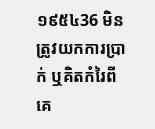១៩៥៤36 មិនត្រូវយកការប្រាក់ ឬគិតកំរៃពីគេ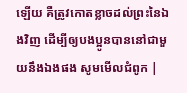ឡើយ គឺត្រូវកោតខ្លាចដល់ព្រះនៃឯងវិញ ដើម្បីឲ្យបងប្អូនបាននៅជាមួយនឹងឯងផង សូមមើលជំពូក |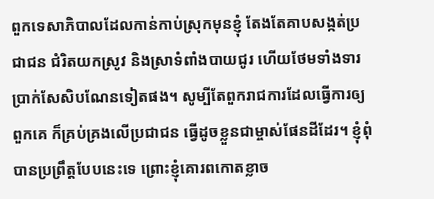ពួកទេសាភិបាលដែលកាន់កាប់ស្រុកមុនខ្ញុំ តែងតែគាបសង្កត់ប្រជាជន ជំរិតយកស្រូវ និងស្រាទំពាំងបាយជូរ ហើយថែមទាំងទារប្រាក់សែសិបណែនទៀតផង។ សូម្បីតែពួករាជការដែលធ្វើការឲ្យពួកគេ ក៏គ្រប់គ្រងលើប្រជាជន ធ្វើដូចខ្លួនជាម្ចាស់ផែនដីដែរ។ ខ្ញុំពុំបានប្រព្រឹត្តបែបនេះទេ ព្រោះខ្ញុំគោរពកោតខ្លាច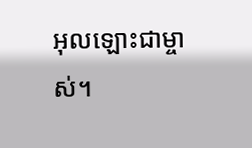អុលឡោះជាម្ចាស់។